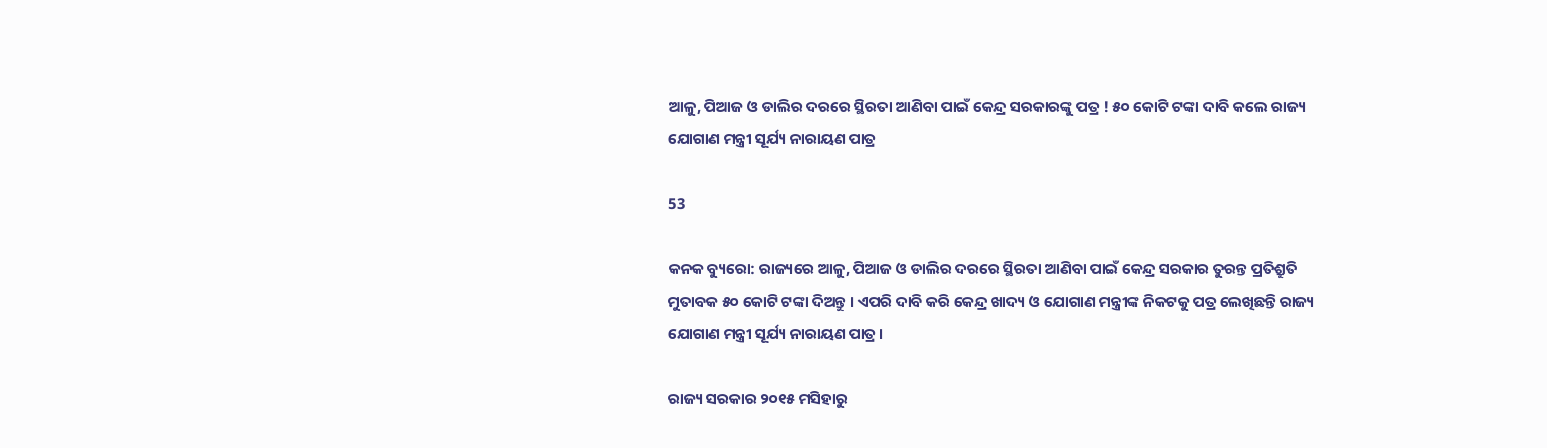ଆଳୁ, ପିଆଜ ଓ ଡାଲିର ଦରରେ ସ୍ଥିରତା ଆଣିବା ପାଇଁ କେନ୍ଦ୍ର ସରକାରଙ୍କୁ ପତ୍ର ! ୫୦ କୋଟି ଟଙ୍କା ଦାବି କଲେ ରାଜ୍ୟ ଯୋଗାଣ ମନ୍ତ୍ରୀ ସୂର୍ଯ୍ୟ ନାରାୟଣ ପାତ୍ର

53

କନକ ବ୍ୟୁରୋ: ରାଜ୍ୟରେ ଆଳୁ, ପିଆଜ ଓ ଡାଲିର ଦରରେ ସ୍ଥିରତା ଆଣିବା ପାଇଁ କେନ୍ଦ୍ର ସରକାର ତୁରନ୍ତ ପ୍ରତିଶ୍ରୁତି ମୁତାବକ ୫୦ କୋଟି ଟଙ୍କା ଦିଅନ୍ତୁ । ଏପରି ଦାବି କରି କେନ୍ଦ୍ର ଖାଦ୍ୟ ଓ ଯୋଗାଣ ମନ୍ତ୍ରୀଙ୍କ ନିକଟକୁ ପତ୍ର ଲେଖିଛନ୍ତି ରାଜ୍ୟ ଯୋଗାଣ ମନ୍ତ୍ରୀ ସୂର୍ଯ୍ୟ ନାରାୟଣ ପାତ୍ର ।

ରାଜ୍ୟ ସରକାର ୨୦୧୫ ମସିହାରୁ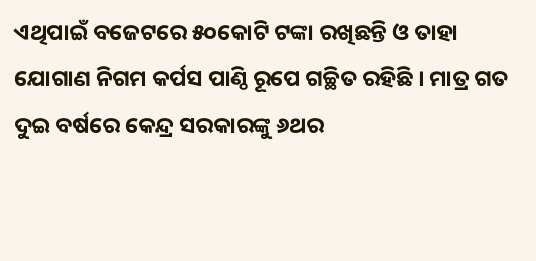ଏଥିପାଇଁ ବଜେଟରେ ୫୦କୋଟି ଟଙ୍କା ରଖିଛନ୍ତି ଓ ତାହା ଯୋଗାଣ ନିଗମ କର୍ପସ ପାଣ୍ଠି ରୂପେ ଗଚ୍ଛିତ ରହିଛି । ମାତ୍ର ଗତ ଦୁଇ ବର୍ଷରେ କେନ୍ଦ୍ର ସରକାରଙ୍କୁ ୬ଥର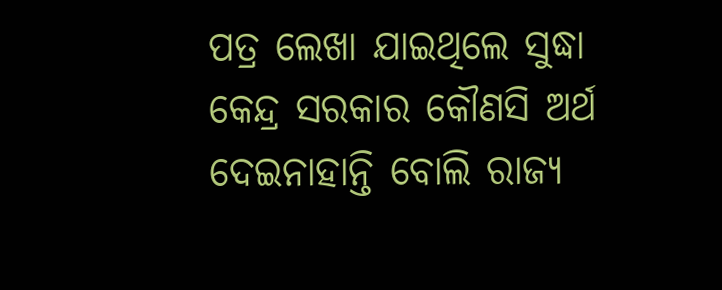ପତ୍ର ଲେଖା ଯାଇଥିଲେ ସୁଦ୍ଧା କେନ୍ଦ୍ର ସରକାର କୌଣସି ଅର୍ଥ ଦେଇନାହାନ୍ତି ବୋଲି ରାଜ୍ୟ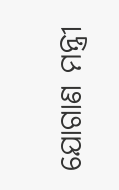ଯୋଗାଣ ମନ୍ତ୍ରୀ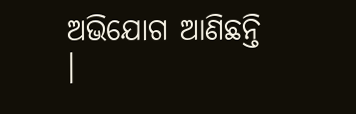ଅଭିଯୋଗ ଆଣିଛନ୍ତି ।